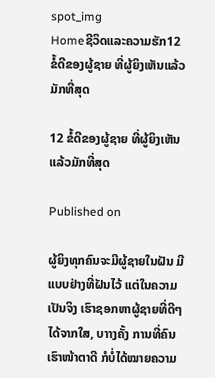spot_img
Homeຊີວິດແລະຄວາມຮັກ12 ຂໍ້ດີຂອງຜູ້ຊາຍ ທີ່ຜູ້ຍິງເຫັນແລ້ວມັກທີ່ສຸດ

12 ຂໍ້ດີຂອງຜູ້ຊາຍ ທີ່ຜູ້ຍິງເຫັນແລ້ວມັກທີ່ສຸດ

Published on

ຜູ້ຍິງທຸກຄົນຈະມີຜູ້ຊາຍໃນຝັນ ມີແບບຢ່າງທີ່ຝັນໄວ້ ແຕ່ໃນຄວາມເປັນຈິງ ເຮົາຊອກຫາຜູ້ຊາຍທີ່ດີໆ ໄດ້ຈາກໃສ, ບາາງຄັ້ງ ການທີ່ຄົນເຮົາໜ້າຕາດີ ກໍບໍ່ໄດ້ໝາຍຄວາມ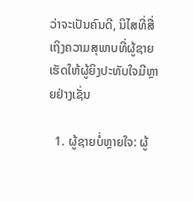ວ່າຈະເປັນຄົນດີ, ນິໄສທີ່ສື່ເຖິງຄວາມສຸພາບທີ່ຜູ້ຊາຍ ເຮັດໃຫ້ຜູ້ຍິງປະທັບໃຈມີຫຼາຍຢ່າງເຊັ່ນ

  1. ຜູ້ຊາຍບໍ່ຫຼາຍໃຈ: ຜູ້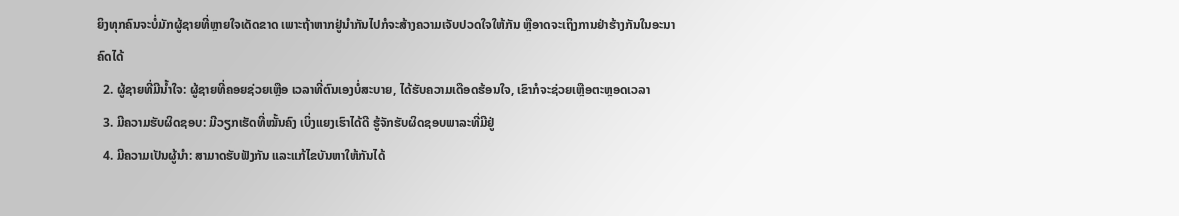ຍິງທຸກຄົນຈະບໍ່ມັກຜູ້ຊາຍທີ່ຫຼາຍໃຈເດັດຂາດ ເພາະຖ້າຫາກຢູ່ນຳກັນໄປກໍຈະສ້າງຄວາມເຈັບປວດໃຈໃຫ້ກັນ ຫຼືອາດຈະເຖິງການຢ່າຮ້າງກັນໃນອະນາຄົດໄດ້
  2. ຜູ້ຊາຍທີ່ມີນໍ້າໃຈ: ຜູ້ຊາຍທີ່ຄອຍຊ່ວຍເຫຼືອ ເວລາທີ່ຕົນເອງບໍ່ສະບາຍ, ໄດ້ຮັບຄວາມເດືອດຮ້ອນໃຈ, ເຂົາກໍຈະຊ່ວຍເຫຼືອຕະຫຼອດເວລາ
  3. ມີຄວາມຮັບຜິດຊອບ: ມີວຽກເຮັດທີ່ໝັ້ນຄົງ ເບິ່ງແຍງເຮົາໄດ້ດີ ຮູ້ຈັກຮັບຜິດຊອບພາລະທີ່ມີຢູ່
  4. ມີຄວາມເປັນຜູ້ນຳ: ສາມາດຮັບຟັງກັນ ແລະແກ້ໄຂບັນຫາໃຫ້ກັນໄດ້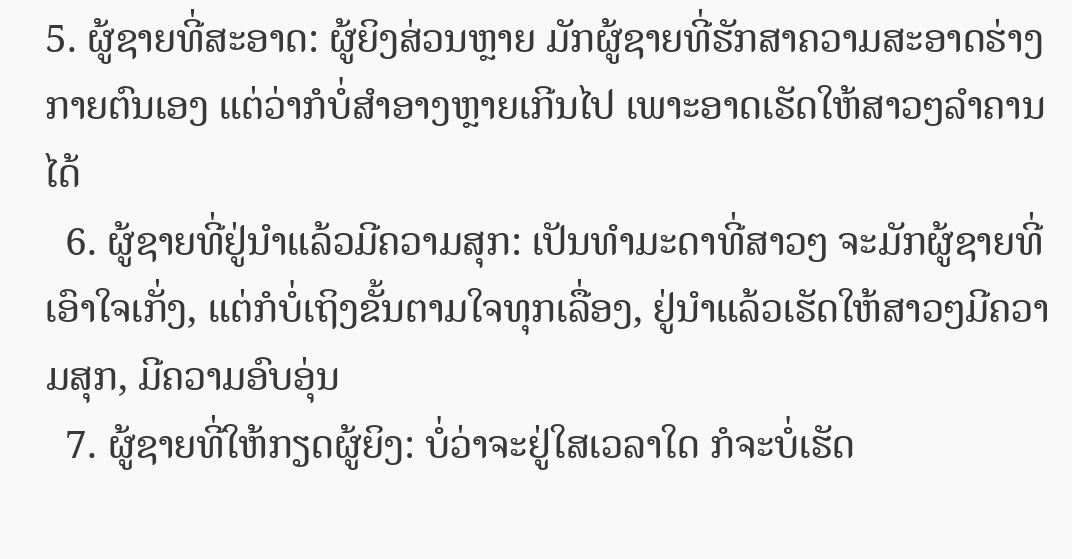5. ຜູ້ຊາຍທີ່ສະອາດ: ຜູ້ຍິງສ່ວນຫຼາຍ ມັກຜູ້ຊາຍທີ່ຮັກສາຄວາມສະອາດຮ່າງກາຍຕົນເອງ ແຕ່ວ່າກໍບໍ່ສຳອາງຫຼາຍເກີນໄປ ເພາະອາດເຮັດໃຫ້ສາວໆລຳຄານໄດ້
  6. ຜູ້ຊາຍທີ່ຢູ່ນຳແລ້ວມີຄວາມສຸກ: ເປັນທຳມະດາທີ່ສາວໆ ຈະມັກຜູ້ຊາຍທີ່ເອົາໃຈເກັ່ງ, ແຕ່ກໍບໍ່ເຖິງຂັ້ນຕາມໃຈທຸກເລື່ອງ, ຢູ່ນຳແລ້ວເຮັດໃຫ້ສາວໆມີຄວາມສຸກ, ມີຄວາມອົບອຸ່ນ
  7. ຜູ້ຊາຍທີ່ໃຫ້ກຽດຜູ້ຍິງ: ບໍ່ວ່າຈະຢູ່ໃສເວລາໃດ ກໍຈະບໍ່ເຮັດ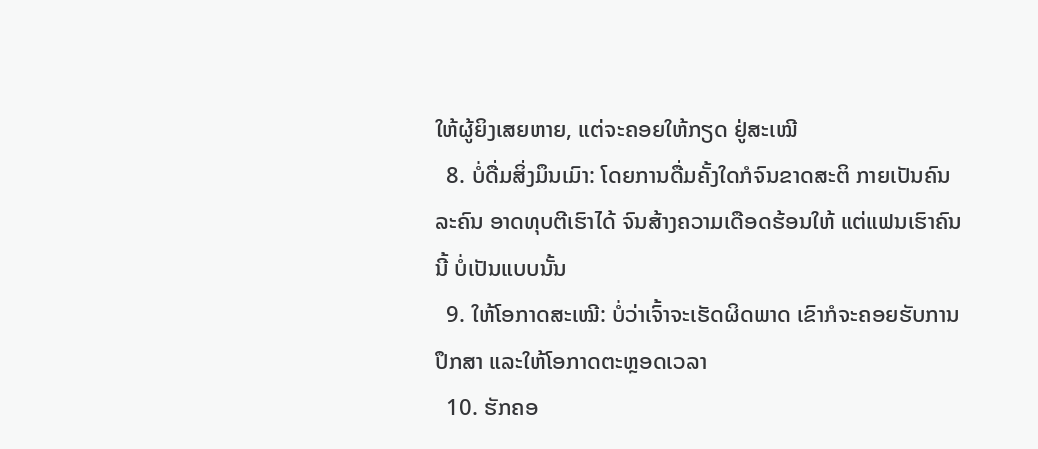ໃຫ້ຜູ້ຍິງເສຍຫາຍ, ແຕ່ຈະຄອຍໃຫ້ກຽດ ຢູ່ສະເໝີ
  8. ບໍ່ດື່ມສິ່ງມຶນເມົາ: ໂດຍການດື່ມຄັ້ງໃດກໍຈົນຂາດສະຕິ ກາຍເປັນຄົນລະຄົນ ອາດທຸບຕີເຮົາໄດ້ ຈົນສ້າງຄວາມເດືອດຮ້ອນໃຫ້ ແຕ່ແຟນເຮົາຄົນນີ້ ບໍ່ເປັນແບບນັ້ນ
  9. ໃຫ້ໂອກາດສະເໝີ: ບໍ່ວ່າເຈົ້າຈະເຮັດຜິດພາດ ເຂົາກໍຈະຄອຍຮັບການປຶກສາ ແລະໃຫ້ໂອກາດຕະຫຼອດເວລາ
  10. ຮັກຄອ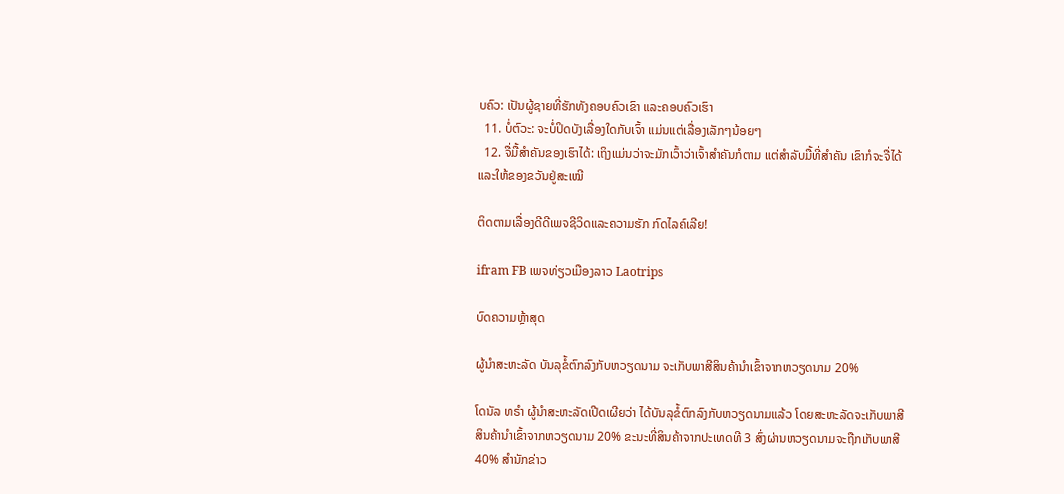ບຄົວ: ເປັນຜູ້ຊາຍທີ່ຮັກທັງຄອບຄົວເຂົາ ແລະຄອບຄົວເຮົາ
  11. ບໍ່ຕົວະ: ຈະບໍ່ປິດບັງເລື່ອງໃດກັບເຈົ້າ ແມ່ນແຕ່ເລື່ອງເລັກໆນ້ອຍໆ
  12. ຈື່ມື້ສຳຄັນຂອງເຮົາໄດ້: ເຖິງແມ່ນວ່າຈະມັກເວົ້າວ່າເຈົ້າສຳຄັນກໍຕາມ ແຕ່ສຳລັບມື້ທີ່ສຳຄັນ ເຂົາກໍຈະຈື່ໄດ້ ແລະໃຫ້ຂອງຂວັນຢູ່ສະເໝີ

ຕິດຕາມເລື່ອງດີດີເພຈຊີວິດແລະຄວາມຮັກ ກົດໄລຄ໌ເລີຍ!

ifram FB ເພຈທ່ຽວເມືອງລາວ Laotrips

ບົດຄວາມຫຼ້າສຸດ

ຜູ້ນຳສະຫະລັດ ບັນລຸຂໍ້ຕົກລົງກັບຫວຽດນາມ ຈະເກັບພາສີສິນຄ້ານຳເຂົ້າຈາກຫວຽດນາມ 20%

ໂດນັລ ທຣຳ ຜູ້ນຳສະຫະລັດເປີດເຜີຍວ່າ ໄດ້ບັນລຸຂໍ້ຕົກລົງກັບຫວຽດນາມແລ້ວ ໂດຍສະຫະລັດຈະເກັບພາສີສິນຄ້ານຳເຂົ້າຈາກຫວຽດນາມ 20% ຂະນະທີ່ສິນຄ້າຈາກປະເທດທີ 3 ສົ່ງຜ່ານຫວຽດນາມຈະຖືກເກັບພາສີ 40% ສຳນັກຂ່າວ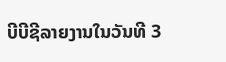ບີບີຊີລາຍງານໃນວັນທີ 3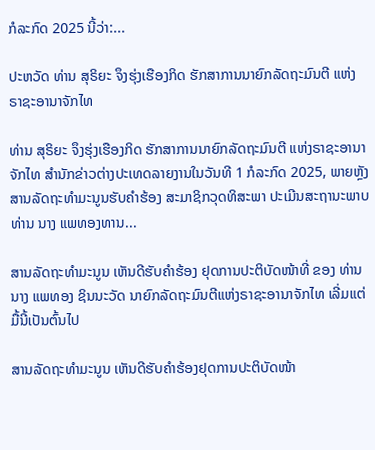ກໍລະກົດ 2025 ນີ້ວ່າ:...

ປະຫວັດ ທ່ານ ສຸຣິຍະ ຈຶງຮຸ່ງເຮືອງກິດ ຮັກສາການນາຍົກລັດຖະມົນຕີ ແຫ່ງຣາຊະອານາຈັກໄທ

ທ່ານ ສຸຣິຍະ ຈຶງຮຸ່ງເຮືອງກິດ ຮັກສາການນາຍົກລັດຖະມົນຕີ ແຫ່ງຣາຊະອານາຈັກໄທ ສຳນັກຂ່າວຕ່າງປະເທດລາຍງານໃນວັນທີ 1 ກໍລະກົດ 2025, ພາຍຫຼັງສານລັດຖະທຳມະນູນຮັບຄຳຮ້ອງ ສະມາຊິກວຸດທິສະພາ ປະເມີນສະຖານະພາບ ທ່ານ ນາງ ແພທອງທານ...

ສານລັດຖະທຳມະນູນ ເຫັນດີຮັບຄຳຮ້ອງ ຢຸດການປະຕິບັດໜ້າທີ່ ຂອງ ທ່ານ ນາງ ແພທອງ ຊິນນະວັດ ນາຍົກລັດຖະມົນຕີແຫ່ງຣາຊະອານາຈັກໄທ ເລີ່ມແຕ່ມື້ນີ້ເປັນຕົ້ນໄປ

ສານລັດຖະທຳມະນູນ ເຫັນດີຮັບຄຳຮ້ອງຢຸດການປະຕິບັດໜ້າ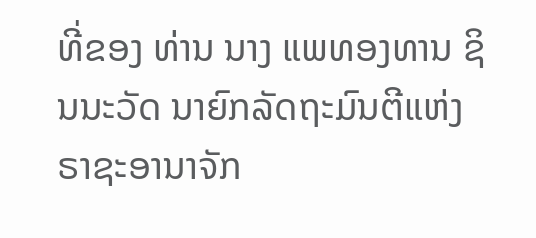ທີ່ຂອງ ທ່ານ ນາງ ແພທອງທານ ຊິນນະວັດ ນາຍົກລັດຖະມົນຕີແຫ່ງຣາຊະອານາຈັກ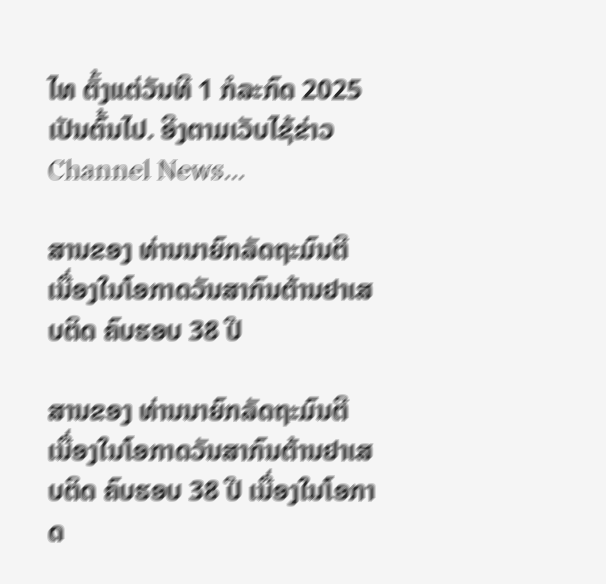ໄທ ຕັ້ງແຕ່ວັນທີ 1 ກໍລະກົດ 2025 ເປັນຕົ້ນໄປ. ອີງຕາມເວັບໄຊ້ຂ່າວ Channel News...

ສານຂອງ ທ່ານນາຍົກລັດຖະມົນຕີ ເນື່ອງໃນໂອກາດວັນສາກົນຕ້ານຢາເສບຕິດ ຄົບຮອບ 38 ປີ

ສານຂອງ ທ່ານນາຍົກລັດຖະມົນຕີ ເນື່ອງໃນໂອກາດວັນສາກົນຕ້ານຢາເສບຕິດ ຄົບຮອບ 38 ປີ ເນື່ອງໃນໂອກາດ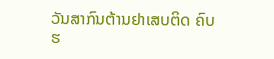ວັນສາກົນຕ້ານຢາເສບຕິດ ຄົບຮ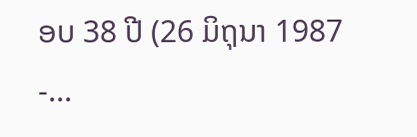ອບ 38 ປີ (26 ມິຖຸນາ 1987 -...